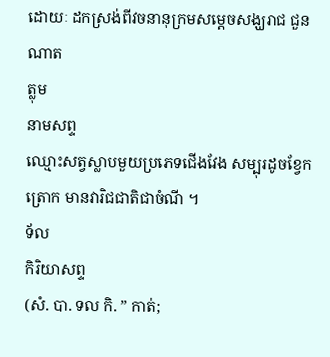ដោយៈ ដកស្រង់ពីវចនានុក្រមសម្តេចសង្ឃរាជ ជួន ណាត
ត្លុម
នាមសព្ទ
ឈ្មោះសត្វស្លាបមួយប្រភេទជើងវែង សម្បុរដូចខ្វែកត្រោក មានវារិជជាតិជាចំណី ។
ទ័ល
កិរិយាសព្ទ
(សំ. បា. ទល កិ. ” កាត់;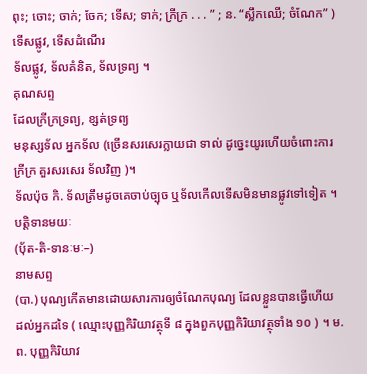ពុះ; ចោះ; ចាក់; ចែក; ទើស; ទាក់; ក្រីក្រ . . . ” ; ន. “ស្លឹកឈើ; ចំណែក” ) ទើសផ្លូវ, ទើសដំណើរ
ទ័លផ្លូវ, ទ័លគំនិត, ទ័លទ្រព្យ ។
គុណសព្ទ
ដែលក្រីក្រទ្រព្យ, ខ្សត់ទ្រព្យ
មនុស្សទ័ល អ្នកទ័ល (ច្រើនសរសេរក្លាយជា ទាល់ ដូច្នេះយូរហើយចំពោះការក្រីក្រ គួរសរសេរ ទ័លវិញ )។
ទ័លប៉ុច កិ. ទ័លត្រឹមដូចគេចាប់ច្បុច ឬទ័លកើលទើសមិនមានផ្លូវទៅទៀត ។
បត្តិទានមយៈ
(ប៉័ត-តិ-ទានៈមៈ–)
នាមសព្ទ
(បា.) បុណ្យកើតមានដោយសារការឲ្យចំណែកបុណ្យ ដែលខ្លួនបានធ្វើហើយ ដល់អ្នកដទៃ ( ឈ្មោះបុញ្ញកិរិយាវត្ថុទី ៨ ក្នុងពួកបុញ្ញកិរិយាវត្ថុទាំង ១០ ) ។ ម. ព. បុញ្ញកិរិយាវ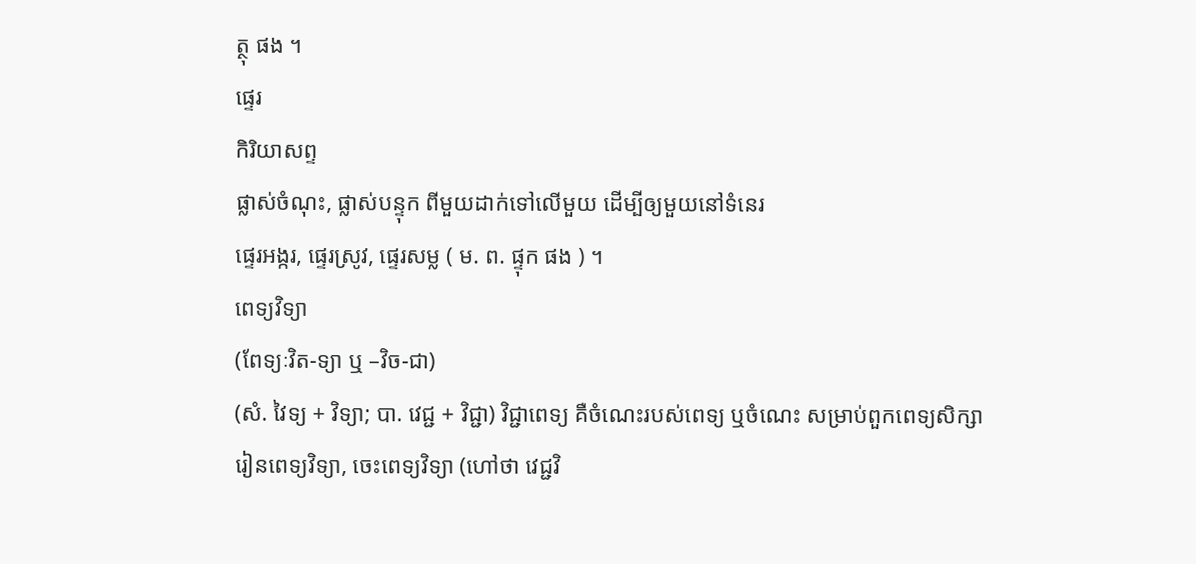ត្ថុ ផង ។
ផ្ទេរ
កិរិយាសព្ទ
ផ្លាស់ចំណុះ, ផ្លាស់បន្ទុក ពីមួយដាក់ទៅលើមួយ ដើម្បីឲ្យមួយនៅទំនេរ
ផ្ទេរអង្ករ, ផ្ទេរស្រូវ, ផ្ទេរសម្ល ( ម. ព. ផ្ទុក ផង ) ។
ពេទ្យវិទ្យា
(ពែទ្យៈវិត-ទ្យា ឬ –វិច-ជា)
(សំ. វៃទ្យ + វិទ្យា; បា. វេជ្ជ + វិជ្ជា) វិជ្ជាពេទ្យ គឺចំណេះរបស់ពេទ្យ ឬចំណេះ សម្រាប់ពួកពេទ្យសិក្សា
រៀនពេទ្យវិទ្យា, ចេះពេទ្យវិទ្យា (ហៅថា វេជ្ជវិ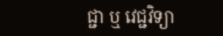ជ្ជា ឬ វេជ្ជវិទ្យា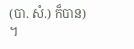(បា. សំ.) ក៏បាន) ។